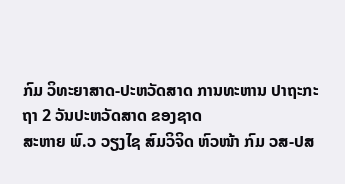ກົມ ວິທະຍາສາດ-ປະຫວັດສາດ ການທະຫານ ປາຖະກະຖາ 2 ວັນປະຫວັດສາດ ຂອງຊາດ
ສະຫາຍ ພົ.ວ ວຽງໄຊ ສົມວິຈິດ ຫົວໜ້າ ກົມ ວສ-ປສ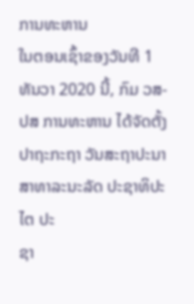ການທະຫານ
ໃນຕອນເຊົ້າຂອງວັນທີ 1 ທັນວາ 2020 ນີ້, ກົມ ວສ-ປສ ການທະຫານ ໄດ້ຈັດຕັ້ງປາຖະກະຖາ ວັນສະຖາປະນາ ສາທາລະນະລັດ ປະຊາທິປະໄຕ ປະ
ຊາ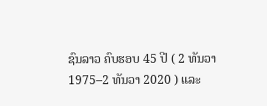ຊົນລາວ ຄົບຮອບ 45 ປີ ( 2 ທັນວາ 1975–2 ທັນວາ 2020 ) ແລະ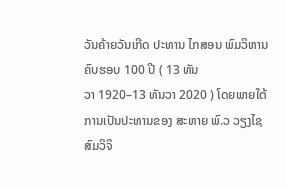ວັນຄ້າຍວັນເກີດ ປະທານ ໄກສອນ ພົມວິຫານ ຄົບຮອບ 100 ປີ ( 13 ທັນ
ວາ 1920–13 ທັນວາ 2020 ) ໂດຍພາຍໃຕ້ການເປັນປະທານຂອງ ສະຫາຍ ພົ.ວ ວຽງໄຊ ສົມວິຈິ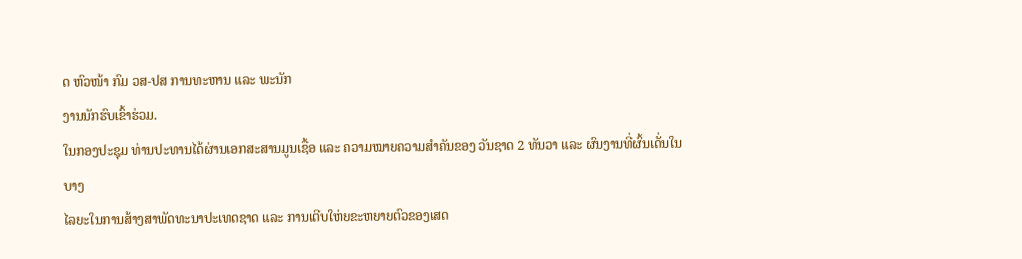ດ ຫົວໜ້າ ກົມ ວສ-ປສ ການທະຫານ ແລະ ພະນັກ
ງານນັກຮົບເຂົ້າຮ່ວມ.
ໃນກອງປະຊຸມ ທ່ານປະທານໄດ້ຜ່ານເອກສະສານມູນເຊື້ອ ແລະ ຄວາມໝາຍຄວາມສຳຄັນຂອງ ວັນຊາດ 2 ທັນວາ ແລະ ຜົນງານທີ່ຜົ້ນເດັ່ນໃນບາງ
ໄລຍະໃນການສ້າງສາພັດທະນາປະເທດຊາດ ແລະ ການເຕີບໃຫ່ຍຂະຫຍາຍຕົວຂອງເສດ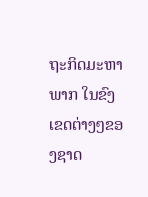ຖະກິດມະຫາພາກ ໃນຂົງເຂດຕ່າງໆຂອງຊາດ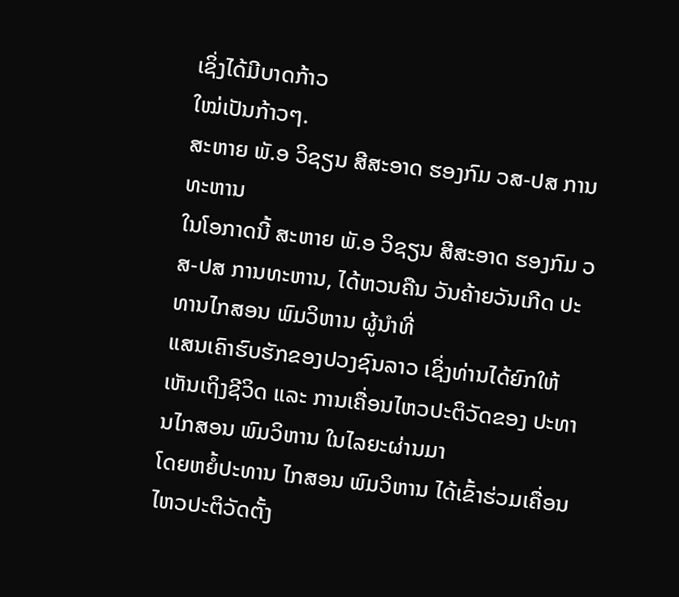ເຊິ່ງໄດ້ມີບາດກ້າວ
ໃໝ່ເປັນກ້າວໆ.
ສະຫາຍ ພັ.ອ ວິຊຽນ ສີສະອາດ ຮອງກົມ ວສ-ປສ ການທະຫານ
ໃນໂອກາດນີ້ ສະຫາຍ ພັ.ອ ວິຊຽນ ສີສະອາດ ຮອງກົມ ວສ-ປສ ການທະຫານ, ໄດ້ຫວນຄືນ ວັນຄ້າຍວັນເກີດ ປະທານໄກສອນ ພົມວິຫານ ຜູ້ນຳທີ່
ແສນເຄົາຮົບຮັກຂອງປວງຊົນລາວ ເຊິ່ງທ່ານໄດ້ຍົກໃຫ້ເຫັນເຖິງຊີວິດ ແລະ ການເຄື່ອນໄຫວປະຕິວັດຂອງ ປະທານໄກສອນ ພົມວິຫານ ໃນໄລຍະຜ່ານມາ
ໂດຍຫຍໍ້ປະທານ ໄກສອນ ພົມວິຫານ ໄດ້ເຂົ້າຮ່ວມເຄື່ອນໄຫວປະຕິວັດຕັ້ງ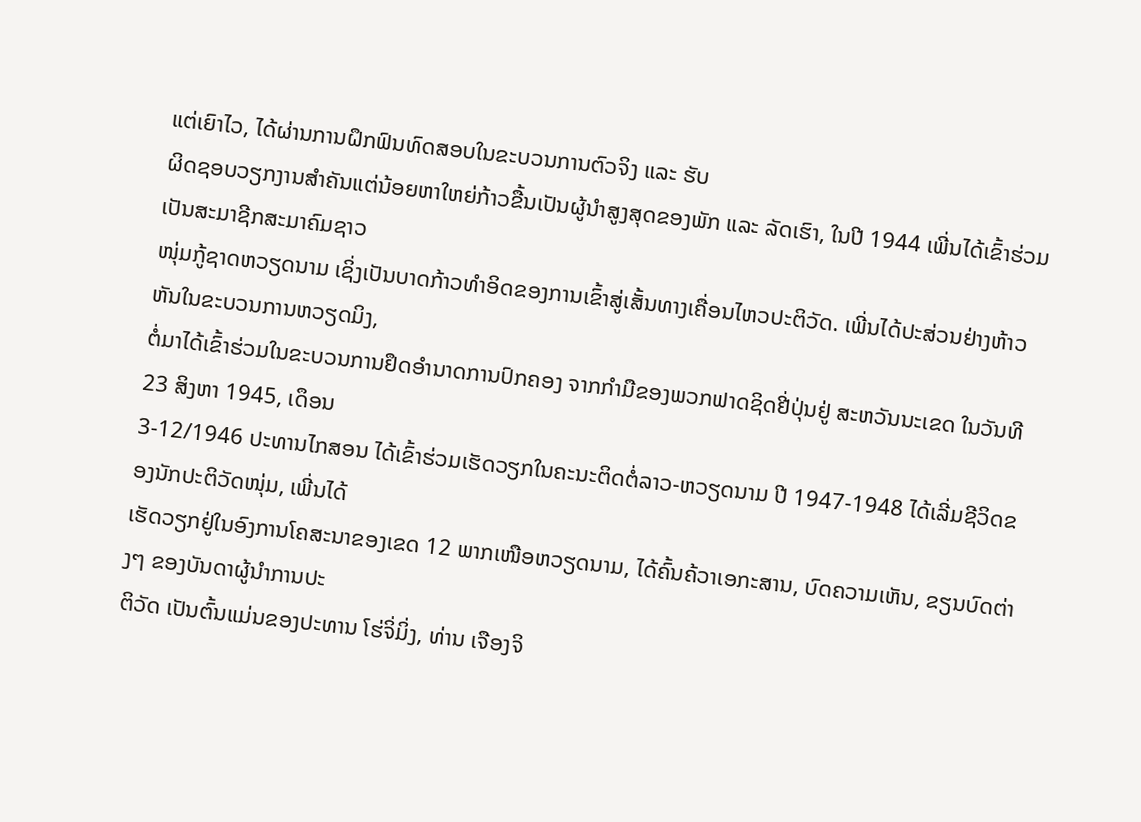ແຕ່ເຍົາໄວ, ໄດ້ຜ່ານການຝຶກຟົນທົດສອບໃນຂະບວນການຕົວຈິງ ແລະ ຮັບ
ຜິດຊອບວຽກງານສຳຄັນແຕ່ນ້ອຍຫາໃຫຍ່ກ້າວຂື້ນເປັນຜູ້ນຳສູງສຸດຂອງພັກ ແລະ ລັດເຮົາ, ໃນປີ 1944 ເພີ່ນໄດ້ເຂົ້າຮ່ວມເປັນສະມາຊີກສະມາຄົມຊາວ
ໜຸ່ມກູ້ຊາດຫວຽດນາມ ເຊິ່ງເປັນບາດກ້າວທຳອິດຂອງການເຂົ້າສູ່ເສັ້ນທາງເຄື່ອນໄຫວປະຕິວັດ. ເພີ່ນໄດ້ປະສ່ວນຢ່າງຫ້າວຫັນໃນຂະບວນການຫວຽດມິງ,
ຕໍ່ມາໄດ້ເຂົ້າຮ່ວມໃນຂະບວນການຢຶດອຳນາດການປົກຄອງ ຈາກກຳມືຂອງພວກຟາດຊິດຢີ່ປຸ່ນຢູ່ ສະຫວັນນະເຂດ ໃນວັນທີ 23 ສິງຫາ 1945, ເດຶອນ
3-12/1946 ປະທານໄກສອນ ໄດ້ເຂົ້າຮ່ວມເຮັດວຽກໃນຄະນະຕິດຕໍ່ລາວ-ຫວຽດນາມ ປີ 1947-1948 ໄດ້ເລີ່ມຊີວິດຂອງນັກປະຕິວັດໜຸ່ມ, ເພີ່ນໄດ້
ເຮັດວຽກຢູ່ໃນອົງການໂຄສະນາຂອງເຂດ 12 ພາກເໜືອຫວຽດນາມ, ໄດ້ຄົ້ນຄ້ວາເອກະສານ, ບົດຄວາມເຫັນ, ຂຽນບົດຕ່າງໆ ຂອງບັນດາຜູ້ນຳການປະ
ຕິວັດ ເປັນຕົ້ນແມ່ນຂອງປະທານ ໂຮ່ຈິ່ມິ່ງ, ທ່ານ ເຈືອງຈິ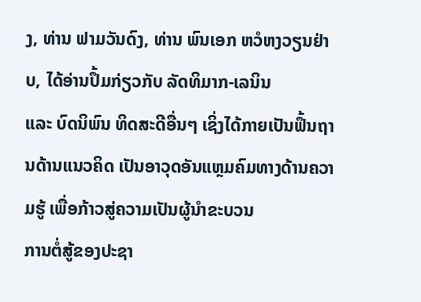ງ, ທ່ານ ຟາມວັນດົງ, ທ່ານ ພົນເອກ ຫວໍຫງວຽນຢ່າບ, ໄດ້ອ່ານປຶ້ມກ່ຽວກັບ ລັດທິມາກ-ເລນິນ
ແລະ ບົດນິພົນ ທິດສະດີອື່ນໆ ເຊິ່ງໄດ້ກາຍເປັນຟຶ້ນຖານດ້ານແນວຄິດ ເປັນອາວຸດອັນແຫຼມຄົມທາງດ້ານຄວາມຮູ້ ເພື່ອກ້າວສູ່ຄວາມເປັນຜູ້ນຳຂະບວນ
ການຕໍ່ສູ້ຂອງປະຊາ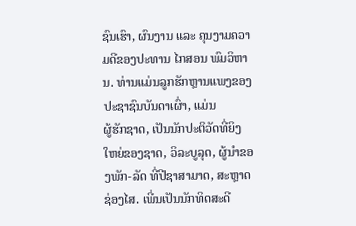ຊົນເຮົາ, ຜົນງານ ແລະ ຄຸນງາມຄວາມດີຂອງປະທານ ໄກສອນ ພົມວິຫານ. ທ່ານແມ່ນລູກຮັກຫຼານແພງຂອງປະຊາຊົນບັນດາເຜົ່າ, ແມ່ນ
ຜູ້ຮັກຊາດ, ເປັນນັກປະຕິວັດທີ່ຍິງໃຫຍ່ຂອງຊາດ, ວິລະບູລຸດ, ຜູ້ນຳຂອງພັກ-ລັດ ທີ່ປີຊາສາມາດ, ສະຫຼາດຊ່ອງໄສ. ເພີ່ນເປັນນັກທິດສະດີ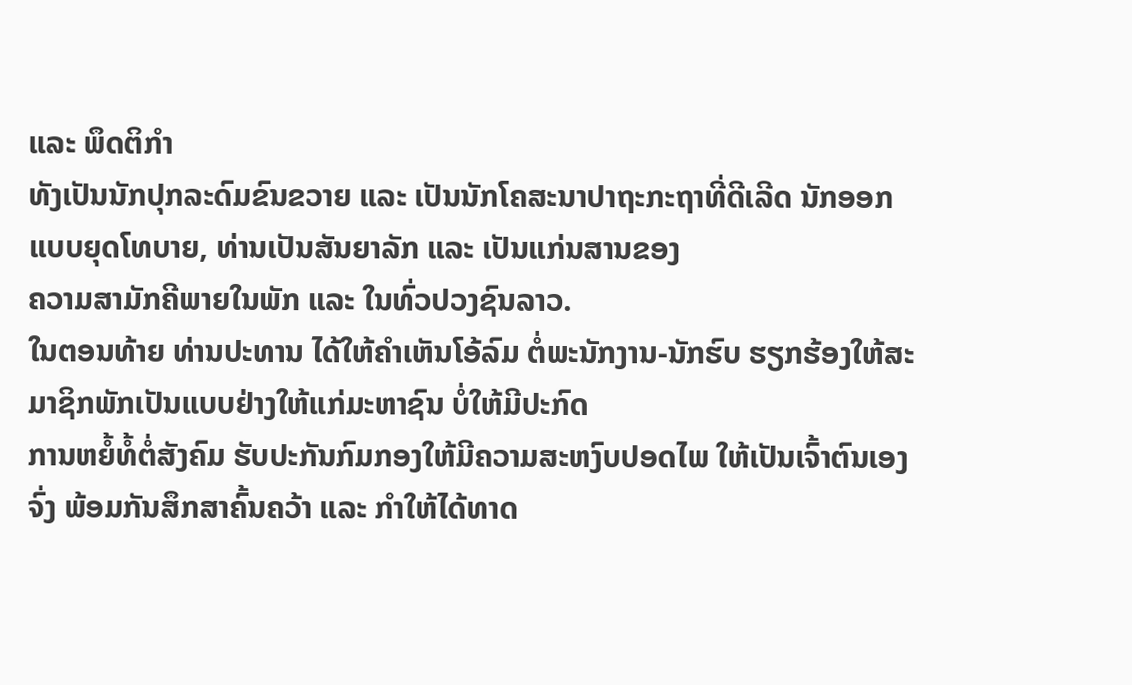ແລະ ພຶດຕິກຳ
ທັງເປັນນັກປຸກລະດົມຂົນຂວາຍ ແລະ ເປັນນັກໂຄສະນາປາຖະກະຖາທີ່ດີເລີດ ນັກອອກແບບຍຸດໂທບາຍ, ທ່ານເປັນສັນຍາລັກ ແລະ ເປັນແກ່ນສານຂອງ
ຄວາມສາມັກຄີພາຍໃນພັກ ແລະ ໃນທົ່ວປວງຊົນລາວ.
ໃນຕອນທ້າຍ ທ່ານປະທານ ໄດ້ໃຫ້ຄຳເຫັນໂອ້ລົມ ຕໍ່ພະນັກງານ-ນັກຮົບ ຮຽກຮ້ອງໃຫ້ສະມາຊິກພັກເປັນແບບຢ່າງໃຫ້ແກ່ມະຫາຊົນ ບໍ່ໃຫ້ມີປະກົດ
ການຫຍໍ້ທໍ້ຕໍ່ສັງຄົມ ຮັບປະກັນກົມກອງໃຫ້ມີຄວາມສະຫງົບປອດໄພ ໃຫ້ເປັນເຈົ້າຕົນເອງຈົ່ງ ພ້ອມກັນສຶກສາຄົ້ນຄວ້າ ແລະ ກຳໃຫ້ໄດ້ທາດ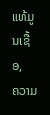ແທ້ມູນເຊື້ອ,
ຄວາມ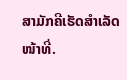ສາມັກຄີເຮັດສຳເລັດໜ້າທີ່.